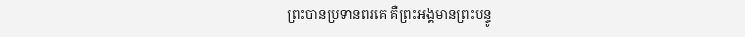ព្រះបានប្រទានពរគេ គឺព្រះអង្គមានព្រះបន្ទូ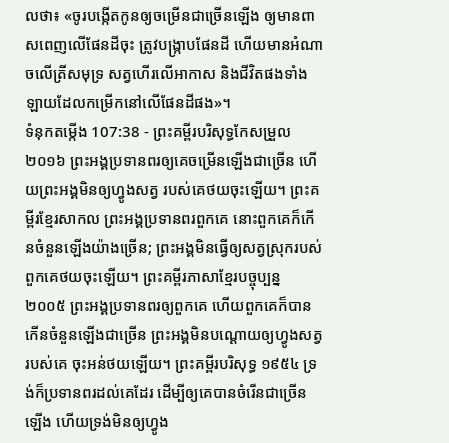លថា៖ «ចូរបង្កើតកូនឲ្យចម្រើនជាច្រើនឡើង ឲ្យមានពាសពេញលើផែនដីចុះ ត្រូវបង្ក្រាបផែនដី ហើយមានអំណាចលើត្រីសមុទ្រ សត្វហើរលើអាកាស និងជីវិតផងទាំងឡាយដែលកម្រើកនៅលើផែនដីផង»។
ទំនុកតម្កើង 107:38 - ព្រះគម្ពីរបរិសុទ្ធកែសម្រួល ២០១៦ ព្រះអង្គប្រទានពរឲ្យគេចម្រើនឡើងជាច្រើន ហើយព្រះអង្គមិនឲ្យហ្វូងសត្វ របស់គេថយចុះឡើយ។ ព្រះគម្ពីរខ្មែរសាកល ព្រះអង្គប្រទានពរពួកគេ នោះពួកគេក៏កើនចំនួនឡើងយ៉ាងច្រើន; ព្រះអង្គមិនធ្វើឲ្យសត្វស្រុករបស់ពួកគេថយចុះឡើយ។ ព្រះគម្ពីរភាសាខ្មែរបច្ចុប្បន្ន ២០០៥ ព្រះអង្គប្រទានពរឲ្យពួកគេ ហើយពួកគេក៏បានកើនចំនួនឡើងជាច្រើន ព្រះអង្គមិនបណ្ដោយឲ្យហ្វូងសត្វរបស់គេ ចុះអន់ថយឡើយ។ ព្រះគម្ពីរបរិសុទ្ធ ១៩៥៤ ទ្រង់ក៏ប្រទានពរដល់គេដែរ ដើម្បីឲ្យគេបានចំរើនជាច្រើនឡើង ហើយទ្រង់មិនឲ្យហ្វូង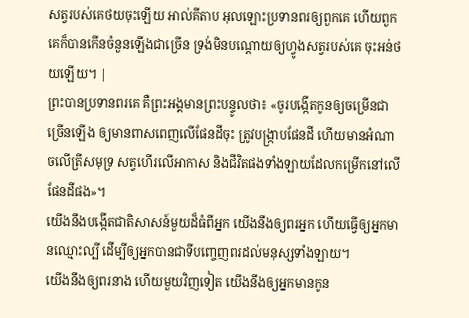សត្វរបស់គេថយចុះឡើយ អាល់គីតាប អុលឡោះប្រទានពរឲ្យពួកគេ ហើយពួកគេក៏បានកើនចំនួនឡើងជាច្រើន ទ្រង់មិនបណ្ដោយឲ្យហ្វូងសត្វរបស់គេ ចុះអន់ថយឡើយ។ |
ព្រះបានប្រទានពរគេ គឺព្រះអង្គមានព្រះបន្ទូលថា៖ «ចូរបង្កើតកូនឲ្យចម្រើនជាច្រើនឡើង ឲ្យមានពាសពេញលើផែនដីចុះ ត្រូវបង្ក្រាបផែនដី ហើយមានអំណាចលើត្រីសមុទ្រ សត្វហើរលើអាកាស និងជីវិតផងទាំងឡាយដែលកម្រើកនៅលើផែនដីផង»។
យើងនឹងបង្កើតជាតិសាសន៍មួយដ៏ធំពីអ្នក យើងនឹងឲ្យពរអ្នក ហើយធ្វើឲ្យអ្នកមានឈ្មោះល្បី ដើម្បីឲ្យអ្នកបានជាទីបញ្ចេញពរដល់មនុស្សទាំងឡាយ។
យើងនឹងឲ្យពរនាង ហើយមួយវិញទៀត យើងនឹងឲ្យអ្នកមានកូន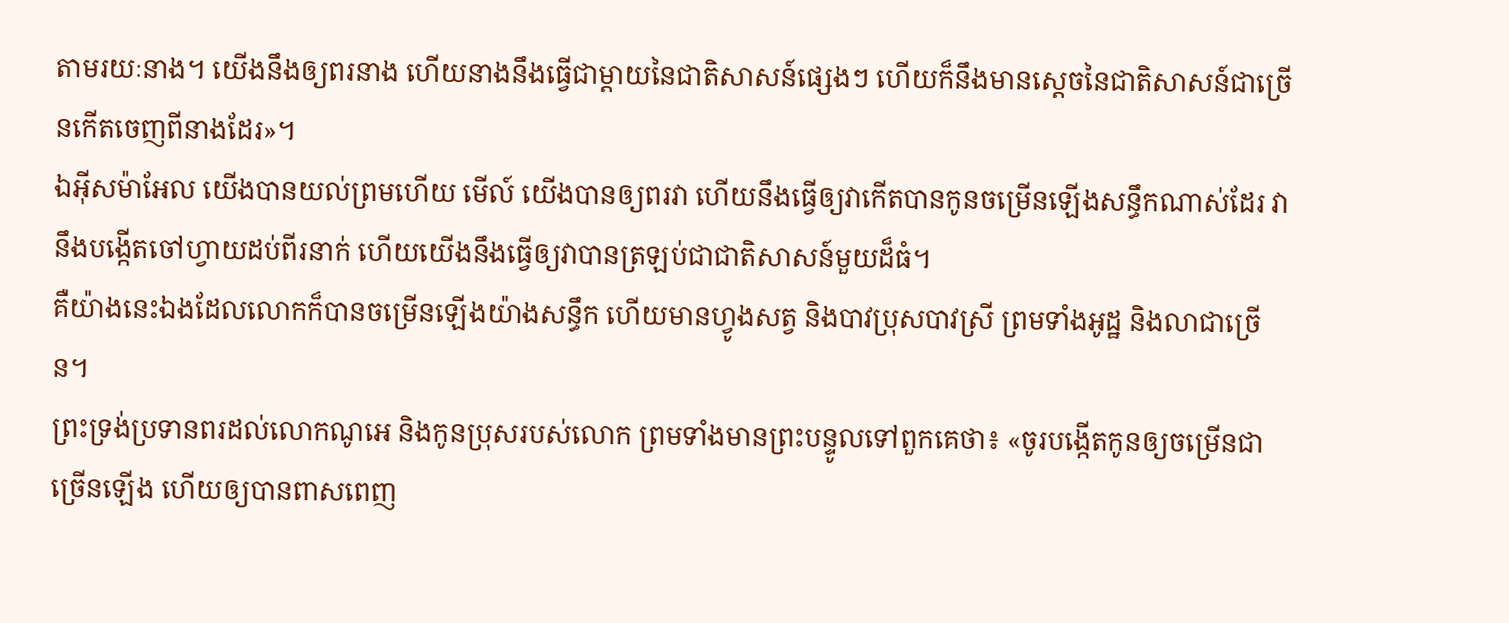តាមរយៈនាង។ យើងនឹងឲ្យពរនាង ហើយនាងនឹងធ្វើជាម្តាយនៃជាតិសាសន៍ផ្សេងៗ ហើយក៏នឹងមានស្តេចនៃជាតិសាសន៍ជាច្រើនកើតចេញពីនាងដែរ»។
ឯអ៊ីសម៉ាអែល យើងបានយល់ព្រមហើយ មើល៍ យើងបានឲ្យពរវា ហើយនឹងធ្វើឲ្យវាកើតបានកូនចម្រើនឡើងសន្ធឹកណាស់ដែរ វានឹងបង្កើតចៅហ្វាយដប់ពីរនាក់ ហើយយើងនឹងធ្វើឲ្យវាបានត្រឡប់ជាជាតិសាសន៍មួយដ៏ធំ។
គឺយ៉ាងនេះឯងដែលលោកក៏បានចម្រើនឡើងយ៉ាងសន្ធឹក ហើយមានហ្វូងសត្វ និងបាវប្រុសបាវស្រី ព្រមទាំងអូដ្ឋ និងលាជាច្រើន។
ព្រះទ្រង់ប្រទានពរដល់លោកណូអេ និងកូនប្រុសរបស់លោក ព្រមទាំងមានព្រះបន្ទូលទៅពួកគេថា៖ «ចូរបង្កើតកូនឲ្យចម្រើនជាច្រើនឡើង ហើយឲ្យបានពាសពេញ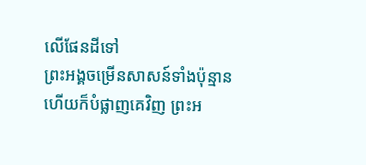លើផែនដីទៅ
ព្រះអង្គចម្រើនសាសន៍ទាំងប៉ុន្មាន ហើយក៏បំផ្លាញគេវិញ ព្រះអ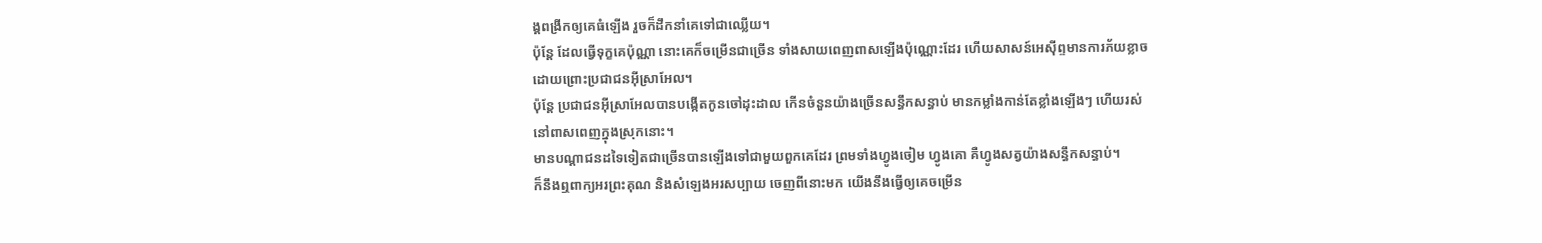ង្គពង្រីកឲ្យគេធំឡើង រួចក៏ដឹកនាំគេទៅជាឈ្លើយ។
ប៉ុន្តែ ដែលធ្វើទុក្ខគេប៉ុណ្ណា នោះគេក៏ចម្រើនជាច្រើន ទាំងសាយពេញពាសឡើងប៉ុណ្ណោះដែរ ហើយសាសន៍អេស៊ីព្ទមានការភ័យខ្លាច ដោយព្រោះប្រជាជនអ៊ីស្រាអែល។
ប៉ុន្តែ ប្រជាជនអ៊ីស្រាអែលបានបង្កើតកូនចៅដុះដាល កើនចំនួនយ៉ាងច្រើនសន្ធឹកសន្ធាប់ មានកម្លាំងកាន់តែខ្លាំងឡើងៗ ហើយរស់នៅពាសពេញក្នុងស្រុកនោះ។
មានបណ្ដាជនដទៃទៀតជាច្រើនបានឡើងទៅជាមួយពួកគេដែរ ព្រមទាំងហ្វូងចៀម ហ្វូងគោ គឺហ្វូងសត្វយ៉ាងសន្ធឹកសន្ធាប់។
ក៏នឹងឮពាក្យអរព្រះគុណ និងសំឡេងអរសប្បាយ ចេញពីនោះមក យើងនឹងធ្វើឲ្យគេចម្រើន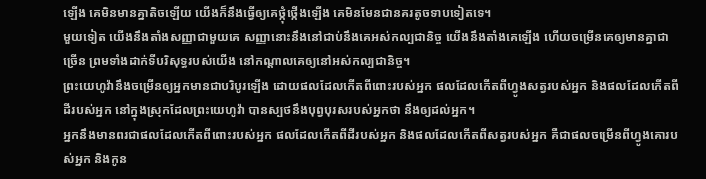ឡើង គេមិនមានគ្នាតិចឡើយ យើងក៏នឹងធ្វើឲ្យគេថ្កុំថ្កើងឡើង គេមិនមែនជានគរតូចទាបទៀតទេ។
មួយទៀត យើងនឹងតាំងសញ្ញាជាមួយគេ សញ្ញានោះនឹងនៅជាប់នឹងគេអស់កល្បជានិច្ច យើងនឹងតាំងគេឡើង ហើយចម្រើនគេឲ្យមានគ្នាជាច្រើន ព្រមទាំងដាក់ទីបរិសុទ្ធរបស់យើង នៅកណ្ដាលគេឲ្យនៅអស់កល្បជានិច្ច។
ព្រះយេហូវ៉ានឹងចម្រើនឲ្យអ្នកមានជាបរិបូរឡើង ដោយផលដែលកើតពីពោះរបស់អ្នក ផលដែលកើតពីហ្វូងសត្វរបស់អ្នក និងផលដែលកើតពីដីរបស់អ្នក នៅក្នុងស្រុកដែលព្រះយេហូវ៉ា បានស្បថនឹងបុព្វបុរសរបស់អ្នកថា នឹងឲ្យដល់អ្នក។
អ្នកនឹងមានពរជាផលដែលកើតពីពោះរបស់អ្នក ផលដែលកើតពីដីរបស់អ្នក និងផលដែលកើតពីសត្វរបស់អ្នក គឺជាផលចម្រើនពីហ្វូងគោរបស់អ្នក និងកូន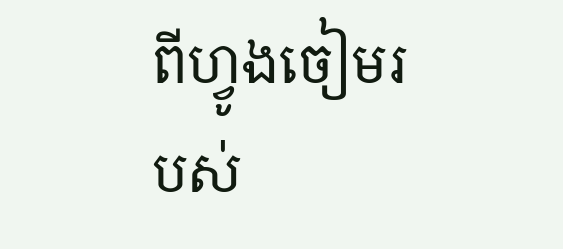ពីហ្វូងចៀមរបស់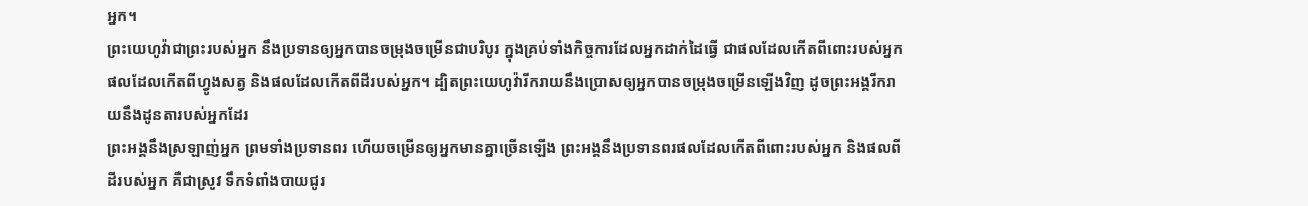អ្នក។
ព្រះយេហូវ៉ាជាព្រះរបស់អ្នក នឹងប្រទានឲ្យអ្នកបានចម្រុងចម្រើនជាបរិបូរ ក្នុងគ្រប់ទាំងកិច្ចការដែលអ្នកដាក់ដៃធ្វើ ជាផលដែលកើតពីពោះរបស់អ្នក ផលដែលកើតពីហ្វូងសត្វ និងផលដែលកើតពីដីរបស់អ្នក។ ដ្បិតព្រះយេហូវ៉ារីករាយនឹងប្រោសឲ្យអ្នកបានចម្រុងចម្រើនឡើងវិញ ដូចព្រះអង្គរីករាយនឹងដូនតារបស់អ្នកដែរ
ព្រះអង្គនឹងស្រឡាញ់អ្នក ព្រមទាំងប្រទានពរ ហើយចម្រើនឲ្យអ្នកមានគ្នាច្រើនឡើង ព្រះអង្គនឹងប្រទានពរផលដែលកើតពីពោះរបស់អ្នក និងផលពីដីរបស់អ្នក គឺជាស្រូវ ទឹកទំពាំងបាយជូរ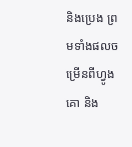និងប្រេង ព្រមទាំងផលចម្រើនពីហ្វូងគោ និង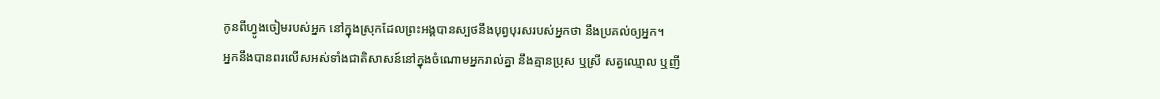កូនពីហ្វូងចៀមរបស់អ្នក នៅក្នុងស្រុកដែលព្រះអង្គបានស្បថនឹងបុព្វបុរសរបស់អ្នកថា នឹងប្រគល់ឲ្យអ្នក។
អ្នកនឹងបានពរលើសអស់ទាំងជាតិសាសន៍នៅក្នុងចំណោមអ្នករាល់គ្នា នឹងគ្មានប្រុស ឬស្រី សត្វឈ្មោល ឬញី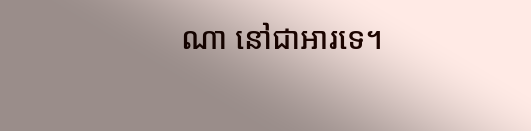ណា នៅជាអារទេ។